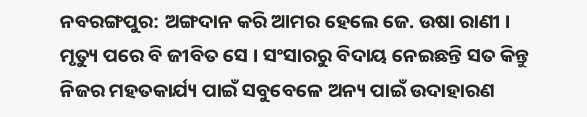ନବରଙ୍ଗପୁର: ଅଙ୍ଗଦାନ କରି ଆମର ହେଲେ ଜେ. ଉଷା ରାଣୀ । ମୃତ୍ୟୁ ପରେ ବି ଜୀବିତ ସେ । ସଂସାରରୁ ବିଦାୟ ନେଇଛନ୍ତି ସତ କିନ୍ତୁ ନିଜର ମହତକାର୍ଯ୍ୟ ପାଇଁ ସବୁବେଳେ ଅନ୍ୟ ପାଇଁ ଉଦାହାରଣ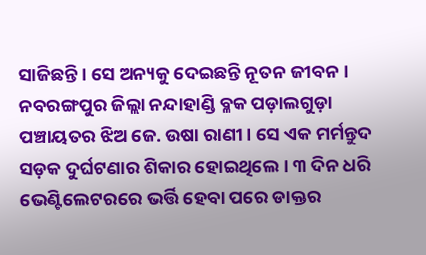ସାଜିଛନ୍ତି । ସେ ଅନ୍ୟକୁ ଦେଇଛନ୍ତି ନୂତନ ଜୀବନ । ନବରଙ୍ଗପୁର ଜିଲ୍ଲା ନନ୍ଦାହାଣ୍ଡି ବ୍ଳକ ପଡ଼ାଲଗୁଡ଼ା ପଞ୍ଚାୟତର ଝିଅ ଜେ. ଉଷା ରାଣୀ । ସେ ଏକ ମର୍ମନ୍ତୁଦ ସଡ଼କ ଦୁର୍ଘଟଣାର ଶିକାର ହୋଇଥିଲେ । ୩ ଦିନ ଧରି ଭେଣ୍ଟିଲେଟରରେ ଭର୍ତ୍ତି ହେବା ପରେ ଡାକ୍ତର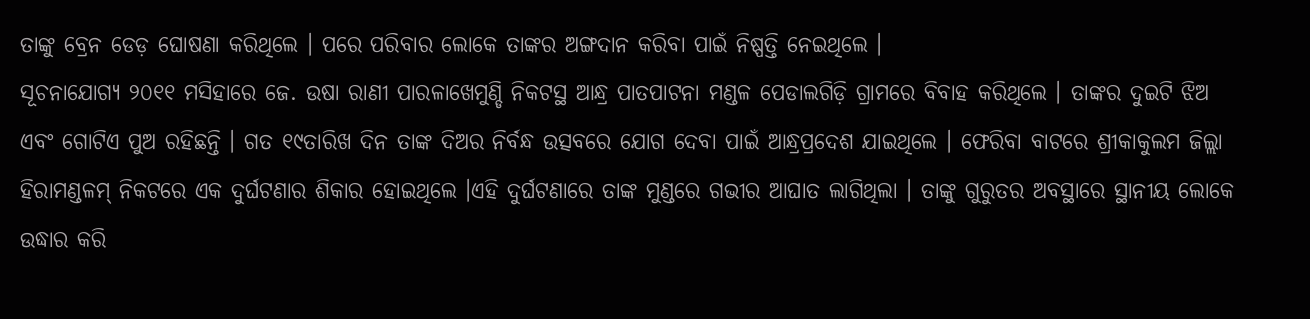ତାଙ୍କୁ ବ୍ରେନ ଡେଡ଼ ଘୋଷଣା କରିଥିଲେ । ପରେ ପରିବାର ଲୋକେ ତାଙ୍କର ଅଙ୍ଗଦାନ କରିବା ପାଇଁ ନିଷ୍ପତ୍ତି ନେଇଥିଲେ ।
ସୂଚନାଯୋଗ୍ୟ ୨୦୧୧ ମସିହାରେ ଜେ. ଉଷା ରାଣୀ ପାରଳାଖେମୁଣ୍ଡି ନିକଟସ୍ଥ ଆନ୍ଧ୍ର ପାତପାଟନା ମଣ୍ଡଳ ପେଡାଲଗିଡ଼ି ଗ୍ରାମରେ ବିବାହ କରିଥିଲେ । ତାଙ୍କର ଦୁଇଟି ଝିଅ ଏବଂ ଗୋଟିଏ ପୁଅ ରହିଛନ୍ତି । ଗତ ୧୯ତାରିଖ ଦିନ ତାଙ୍କ ଦିଅର ନିର୍ବନ୍ଧ ଉତ୍ସବରେ ଯୋଗ ଦେବା ପାଇଁ ଆନ୍ଧ୍ରପ୍ରଦେଶ ଯାଇଥିଲେ । ଫେରିବା ବାଟରେ ଶ୍ରୀକାକୁଲମ ଜିଲ୍ଲା ହିରାମଣ୍ଡଳମ୍ ନିକଟରେ ଏକ ଦୁର୍ଘଟଣାର ଶିକାର ହୋଇଥିଲେ ।ଏହି ଦୁର୍ଘଟଣାରେ ତାଙ୍କ ମୁଣ୍ଡରେ ଗଭୀର ଆଘାତ ଲାଗିଥିଲା । ତାଙ୍କୁ ଗୁରୁତର ଅବସ୍ଥାରେ ସ୍ଥାନୀୟ ଲୋକେ ଉଦ୍ଧାର କରି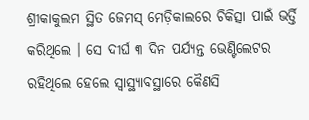ଶ୍ରୀକାକୁଲମ ସ୍ଥିତ ଜେମସ୍ ମେଡ଼ିକାଲରେ ଚିକିତ୍ସା ପାଇଁ ଭର୍ତ୍ତି କରିଥିଲେ । ସେ ଦୀର୍ଘ ୩ ଦିନ ପର୍ଯ୍ୟନ୍ତ ଭେଣ୍ଟିଲେଟର ରହିଥିଲେ ହେଲେ ସ୍ବାସ୍ଥ୍ୟାବସ୍ଥାରେ କୈଣସି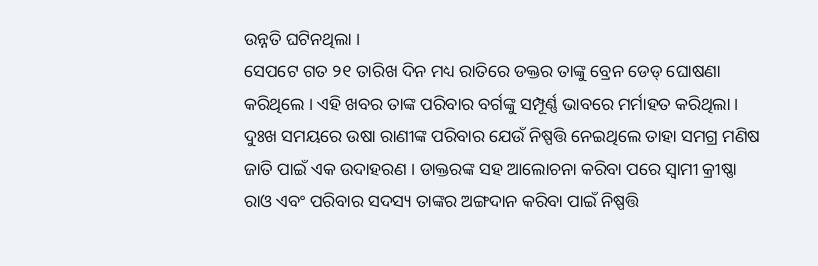ଉନ୍ନତି ଘଟିନଥିଲା ।
ସେପଟେ ଗତ ୨୧ ତାରିଖ ଦିନ ମଧ୍ୟ ରାତିରେ ଡକ୍ତର ତାଙ୍କୁ ବ୍ରେନ ଡେଡ୍ ଘୋଷଣା କରିଥିଲେ । ଏହି ଖବର ତାଙ୍କ ପରିବାର ବର୍ଗଙ୍କୁ ସମ୍ପୂର୍ଣ୍ଣ ଭାବରେ ମର୍ମାହତ କରିଥିଲା । ଦୁଃଖ ସମୟରେ ଉଷା ରାଣୀଙ୍କ ପରିବାର ଯେଉଁ ନିଷ୍ପତ୍ତି ନେଇଥିଲେ ତାହା ସମଗ୍ର ମଣିଷ ଜାତି ପାଇଁ ଏକ ଉଦାହରଣ । ଡାକ୍ତରଙ୍କ ସହ ଆଲୋଚନା କରିବା ପରେ ସ୍ବାମୀ କ୍ରୀଷ୍ଣା ରାଓ ଏବଂ ପରିବାର ସଦସ୍ୟ ତାଙ୍କର ଅଙ୍ଗଦାନ କରିବା ପାଇଁ ନିଷ୍ପତ୍ତି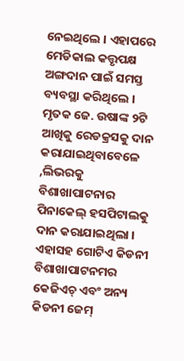ନେଇଥିଲେ । ଏହାପରେ ମେଡିକାଲ କତ୍ତୃପକ୍ଷ ଅଙ୍ଗଦାନ ପାଇଁ ସମସ୍ତ ବ୍ୟବସ୍ଥା କରିଥିଲେ । ମୃତକ ଜେ. ଉଷାଙ୍କ ୨ଟି ଆଖିକୁ ରେଡକ୍ରସକୁ ଦାନ କରାଯାଇଥିବାବେଳେ ,ଲିଭରକୁ ବିଶାଖାପାଟନାର ପିନାକେଲ୍ ହସପିଟାଲକୁ ଦାନ କରାଯାଇଥିଲା । ଏହାସହ ଗୋଟିଏ କିଡନୀ ବିଶାଖାପାଟନମର କେଜିଏଚ୍ ଏବଂ ଅନ୍ୟ କିଡନୀ ଜେମ୍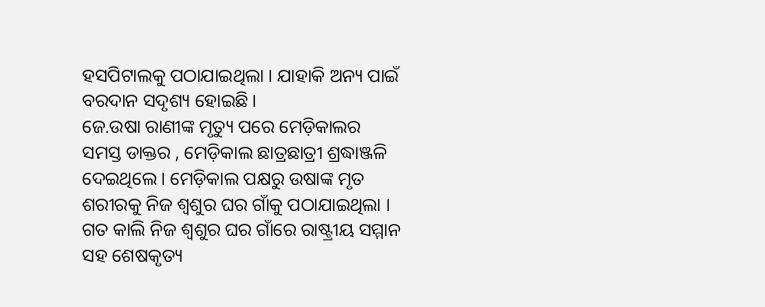ହସପିଟାଲକୁ ପଠାଯାଇଥିଲା । ଯାହାକି ଅନ୍ୟ ପାଇଁ ବରଦାନ ସଦୃଶ୍ୟ ହୋଇଛି ।
ଜେ.ଉଷା ରାଣୀଙ୍କ ମୃତ୍ୟୁ ପରେ ମେଡ଼ିକାଲର ସମସ୍ତ ଡାକ୍ତର , ମେଡ଼ିକାଲ ଛାତ୍ରଛାତ୍ରୀ ଶ୍ରଦ୍ଧାଞ୍ଜଳି ଦେଇଥିଲେ । ମେଡ଼ିକାଲ ପକ୍ଷରୁ ଉଷାଙ୍କ ମୃତ ଶରୀରକୁ ନିଜ ଶ୍ବଶୁର ଘର ଗାଁକୁ ପଠାଯାଇଥିଲା । ଗତ କାଲି ନିଜ ଶ୍ବଶୁର ଘର ଗାଁରେ ରାଷ୍ଟ୍ରୀୟ ସମ୍ମାନ ସହ ଶେଷକୃତ୍ୟ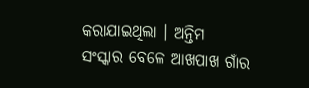କରାଯାଇଥିଲା । ଅନ୍ତିମ ସଂସ୍କାର ବେଳେ ଆଖପାଖ ଗାଁର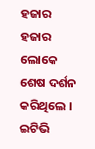ହଜାର ହଜାର ଲୋକେ ଶେଷ ଦର୍ଶନ କରିଥିଲେ ।
ଇଟିଭି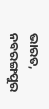ଭାରତ, ନବରଙ୍ଗପୁର